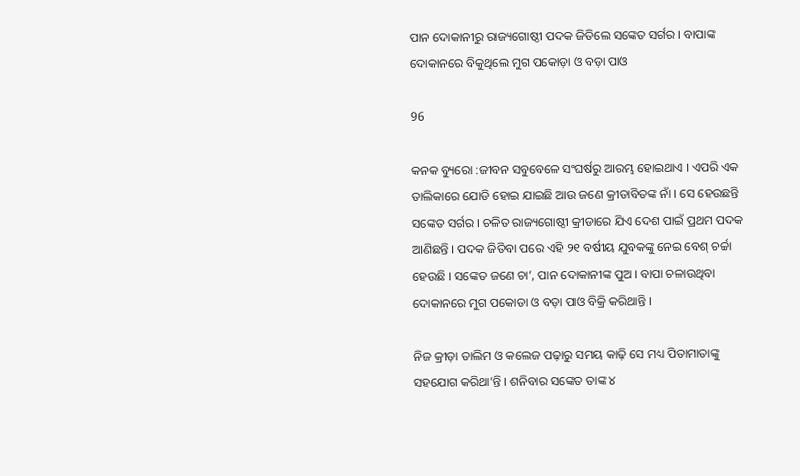ପାନ ଦୋକାନୀରୁ ରାଜ୍ୟଗୋଷ୍ଠୀ ପଦକ ଜିତିଲେ ସଙ୍କେତ ସର୍ଗର । ବାପାଙ୍କ ଦୋକାନରେ ବିକୁଥିଲେ ମୁଗ ପକୋଡ଼ା ଓ ବଡ଼ା ପାଓ

96

କନକ ବ୍ୟୁରୋ :ଜୀବନ ସବୁବେଳେ ସଂଘର୍ଷରୁ ଆରମ୍ଭ ହୋଇଥାଏ । ଏପରି ଏକ ତାଲିକାରେ ଯୋଡି ହୋଇ ଯାଇଛି ଆଉ ଜଣେ କ୍ରୀଡାବିତଙ୍କ ନାଁ । ସେ ହେଉଛନ୍ତି ସଙ୍କେତ ସର୍ଗର । ଚଳିତ ରାଜ୍ୟଗୋଷ୍ଠୀ କ୍ରୀଡାରେ ଯିଏ ଦେଶ ପାଇଁ ପ୍ରଥମ ପଦକ ଆଣିଛନ୍ତି । ପଦକ ଜିତିବା ପରେ ଏହି ୨୧ ବର୍ଷୀୟ ଯୁବକଙ୍କୁ ନେଇ ବେଶ୍ ଚର୍ଚ୍ଚା ହେଉଛି । ସଙ୍କେତ ଜଣେ ଚା’, ପାନ ଦୋକାନୀଙ୍କ ପୁଅ । ବାପା ଚଳାଉଥିବା ଦୋକାନରେ ମୁଗ ପକୋଡା ଓ ବଡ଼ା ପାଓ ବିକ୍ରି କରିଥାନ୍ତି ।

ନିଜ କ୍ରୀଡ଼ା ତାଲିମ ଓ କଲେଜ ପଢ଼ାରୁ ସମୟ କାଢ଼ି ସେ ମଧ୍ୟ ପିତାମାତାଙ୍କୁ ସହଯୋଗ କରିଥା’ନ୍ତି । ଶନିବାର ସଙ୍କେତ ତାଙ୍କ ୪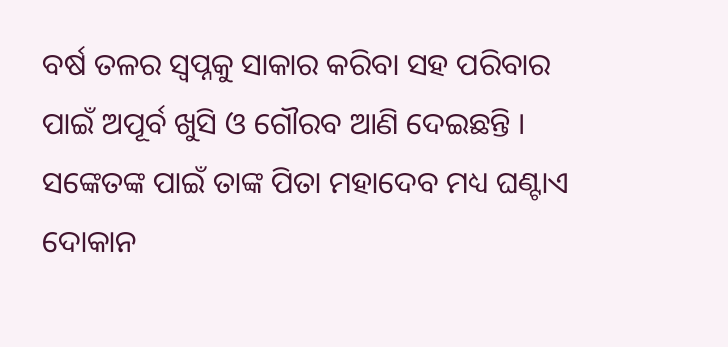ବର୍ଷ ତଳର ସ୍ବପ୍ନକୁ ସାକାର କରିବା ସହ ପରିବାର ପାଇଁ ଅପୂର୍ବ ଖୁସି ଓ ଗୌରବ ଆଣି ଦେଇଛନ୍ତି । ସଙ୍କେତଙ୍କ ପାଇଁ ତାଙ୍କ ପିତା ମହାଦେବ ମଧ୍ୟ ଘଣ୍ଟାଏ ଦୋକାନ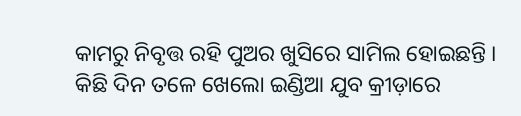କାମରୁ ନିବୃତ୍ତ ରହି ପୁଅର ଖୁସିରେ ସାମିଲ ହୋଇଛନ୍ତି । କିଛି ଦିନ ତଳେ ଖେଲୋ ଇଣ୍ଡିଆ ଯୁବ କ୍ରୀଡ଼ାରେ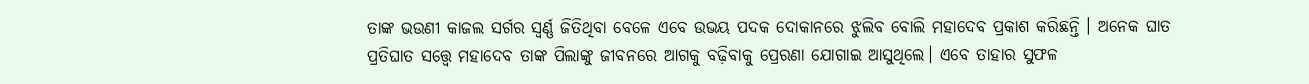ତାଙ୍କ ଭଉଣୀ କାଜଲ ସର୍ଗର ସ୍ୱର୍ଣ୍ଣ ଜିତିଥିବା ବେଳେ ଏବେ ଉଭୟ ପଦକ ଦୋକାନରେ ଝୁଲିବ ବୋଲି ମହାଦେବ ପ୍ରକାଶ କରିଛନ୍ତି । ଅନେକ ଘାତ ପ୍ରତିଘାତ ସତ୍ତ୍ୱେ ମହାଦେବ ତାଙ୍କ ପିଲାଙ୍କୁ ଜୀବନରେ ଆଗକୁ ବଢ଼ିବାକୁ ପ୍ରେରଣା ଯୋଗାଇ ଆସୁଥିଲେ। ଏବେ ତାହାର ସୁଫଳ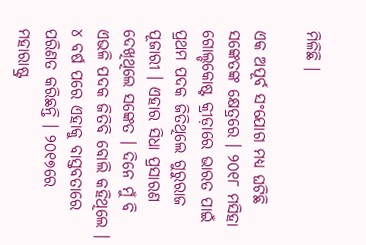ମିଳିଛି ।

ଏକ ଅପୂର୍ବ ସଂଯୋଗ ମଧ୍ୟ ଘଟିଛି ସଙ୍କେତଙ୍କ କ୍ଷେତ୍ରରେ । ୨୦୧୮ ମସିହା ଗୋଲ୍ଡକୋଷ୍ଟ କ୍ରୀଡ଼ାରେ ଭାରତ ପାଇଁ ପ୍ରଥମ ପଦକ ଜିତିଥିଲେ ଗୁରୁରାଜ ପୂଜାରୀ । ଏହାର ସିଧା ପ୍ରସାରଣ ଦେଖିଥିଲେ ସଙ୍କେତ । ଦିନେ ମୁଁ ବି ଏଭଳି ପଦକ ଜିତିବି ବୋଲି କହିଥିଲେ । ୪ ବର୍ଷ ପରେ ଏହାକୁ ବାସ୍ତବତାରେ ପରିଣତ କରିଛନ୍ତି । ୨୦୧୭ରେ ମହାରାଷ୍ଟ୍ର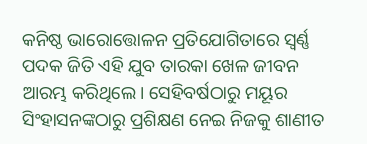କନିଷ୍ଠ ଭାରୋତ୍ତୋଳନ ପ୍ରତିଯୋଗିତାରେ ସ୍ୱର୍ଣ୍ଣ ପଦକ ଜିତି ଏହି ଯୁବ ତାରକା ଖେଳ ଜୀବନ ଆରମ୍ଭ କରିଥିଲେ। ସେହ‌ିବର୍ଷଠାରୁ ମୟୂର ସିଂହାସନଙ୍କଠାରୁ ପ୍ରଶିକ୍ଷଣ ନେଇ ନିଜକୁ ଶାଣୀତ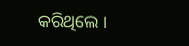କରିଥିଲେ ।